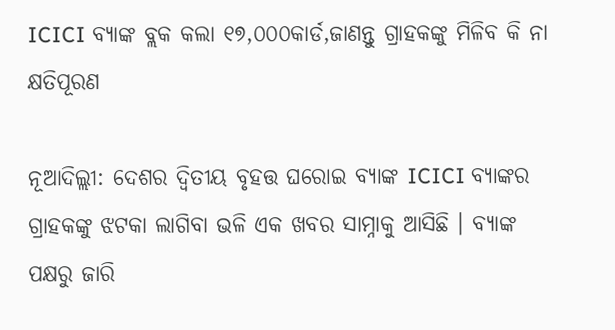ICICI ବ୍ୟାଙ୍କ ବ୍ଲକ କଲା ୧୭,୦୦୦କାର୍ଡ,ଜାଣନ୍ତୁ ଗ୍ରାହକଙ୍କୁ ମିଳିବ କି ନା କ୍ଷତିପୂରଣ

ନୂଆଦିଲ୍ଲୀ: ଦେଶର ଦ୍ୱିତୀୟ ବୃହତ୍ତ ଘରୋଇ ବ୍ୟାଙ୍କ ICICI ବ୍ୟାଙ୍କର ଗ୍ରାହକଙ୍କୁ ଝଟକା ଲାଗିବା ଭଳି ଏକ ଖବର ସାମ୍ନାକୁ ଆସିଛି । ବ୍ୟାଙ୍କ ପକ୍ଷରୁ ଜାରି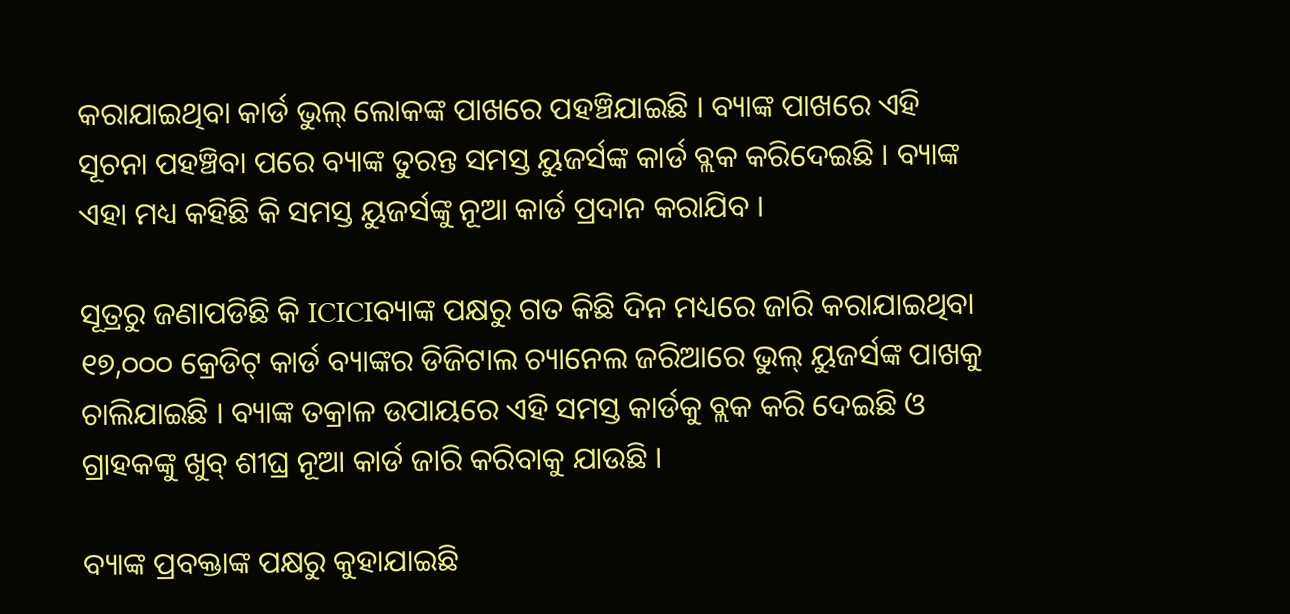କରାଯାଇଥିବା କାର୍ଡ ଭୁଲ୍ ଲୋକଙ୍କ ପାଖରେ ପହଞ୍ଚିଯାଇଛି । ବ୍ୟାଙ୍କ ପାଖରେ ଏହି ସୂଚନା ପହଞ୍ଚିବା ପରେ ବ୍ୟାଙ୍କ ତୁରନ୍ତ ସମସ୍ତ ୟୁଜର୍ସଙ୍କ କାର୍ଡ ବ୍ଲକ କରିଦେଇଛି । ବ୍ୟାଙ୍କ ଏହା ମଧ୍ୟ କହିଛି କି ସମସ୍ତ ୟୁଜର୍ସଙ୍କୁ ନୂଆ କାର୍ଡ ପ୍ରଦାନ କରାଯିବ ।

ସୂତ୍ରରୁ ଜଣାପଡିଛି କି ICICIବ୍ୟାଙ୍କ ପକ୍ଷରୁ ଗତ କିଛି ଦିନ ମଧ୍ୟରେ ଜାରି କରାଯାଇଥିବା ୧୭,୦୦୦ କ୍ରେଡିଟ୍ କାର୍ଡ ବ୍ୟାଙ୍କର ଡିଜିଟାଲ ଚ୍ୟାନେଲ ଜରିଆରେ ଭୁଲ୍ ୟୁଜର୍ସଙ୍କ ପାଖକୁ ଚାଲିଯାଇଛି । ବ୍ୟାଙ୍କ ତକ୍ରାଳ ଉପାୟରେ ଏହି ସମସ୍ତ କାର୍ଡକୁ ବ୍ଲକ କରି ଦେଇଛି ଓ ଗ୍ରାହକଙ୍କୁ ଖୁବ୍ ଶୀଘ୍ର ନୂଆ କାର୍ଡ ଜାରି କରିବାକୁ ଯାଉଛି ।

ବ୍ୟାଙ୍କ ପ୍ରବକ୍ତାଙ୍କ ପକ୍ଷରୁ କୁହାଯାଇଛି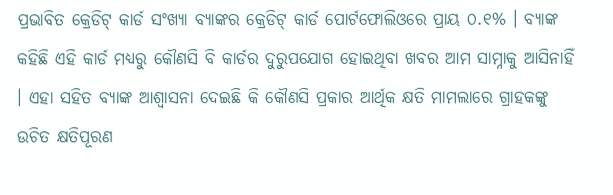ପ୍ରଭାବିତ କ୍ରେଡିଟ୍ କାର୍ଡ ସଂଖ୍ୟା ବ୍ୟାଙ୍କର କ୍ରେଡିଟ୍ କାର୍ଡ ପୋର୍ଟଫୋଲିଓରେ ପ୍ରାୟ ୦.୧% । ବ୍ୟାଙ୍କ କହିଛି ଏହି କାର୍ଡ ମଧ୍ୟରୁ କୌଣସି ବି କାର୍ଡର ଦୁରୁପଯୋଗ ହୋଇଥିବା ଖବର ଆମ ସାମ୍ନାକୁ ଆସିନାହିଁ । ଏହା ସହିତ ବ୍ୟାଙ୍କ ଆଶ୍ୱାସନା ଦେଇଛି କି କୌଣସି ପ୍ରକାର ଆର୍ଥିକ କ୍ଷତି ମାମଲାରେ ଗ୍ରାହକଙ୍କୁ ଉଚିତ କ୍ଷତିପୂରଣ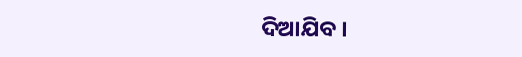ଦିଆଯିବ ।